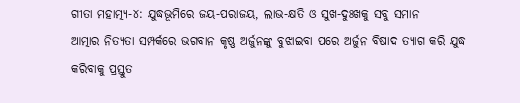ଗୀତା ମହାତ୍ମ୍ୟ-୪: ଯୁଦ୍ଧଭୂମିରେ ଜୟ-ପରାଜୟ, ଲାଭ-କ୍ଷତି ଓ ସୁଖ-ଦୁଃଖକୁ ସବୁ ସମାନ
ଆତ୍ମାର ନିତ୍ୟତା ସମ୍ପର୍କରେ ଭଗବାନ କୃଷ୍ଣ ଅର୍ଜୁନଙ୍କୁ ବୁଝାଇବା ପରେ ଅର୍ଜୁନ ବିଷାଦ ତ୍ୟାଗ କରି ଯୁଦ୍ଧ କରିବାକୁ ପ୍ରସ୍ତୁତ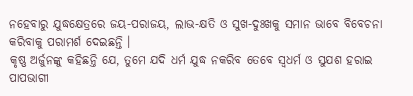ନହେବାରୁ ଯୁଦ୍ଧକ୍ଷେତ୍ରରେ ଜୟ-ପରାଜୟ, ଲାଭ-କ୍ଷତି ଓ ସୁଖ-ଦୁଃଖକୁ ସମାନ ଭାବେ ବିବେଚନା କରିବାକୁ ପରାମର୍ଶ ଦେଇଛନ୍ତି ।
କୃଷ୍ଣ ଅର୍ଜୁନଙ୍କୁ କହିଛନ୍ତି ଯେ, ତୁମେ ଯଦି ଧର୍ମ ଯୁଦ୍ଧ ନକରିବ ତେବେ ସ୍ୱଧର୍ମ ଓ ସୁଯଶ ହରାଇ ପାପଭାଗୀ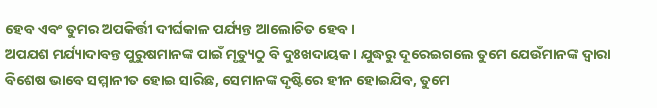ହେବ ଏବଂ ତୁମର ଅପକିର୍ତ୍ତୀ ଦୀର୍ଘକାଳ ପର୍ଯ୍ୟନ୍ତ ଆଲୋଚିତ ହେବ ।
ଅପଯଶ ମର୍ଯ୍ୟାଦାବନ୍ତ ପୁରୁଷମାନଙ୍କ ପାଇଁ ମୃତ୍ୟୁଠୁ ବି ଦୁଃଖଦାୟକ । ଯୁଦ୍ଧରୁ ଦୂରେଇଗଲେ ତୁମେ ଯେଉଁମାନଙ୍କ ଦ୍ୱାରା ବିଶେଷ ଭାବେ ସମ୍ମାନୀତ ହୋଇ ସାରିଛ, ସେମାନଙ୍କ ଦୃଷ୍ଟିରେ ହୀନ ହୋଇଯିବ, ତୁମେ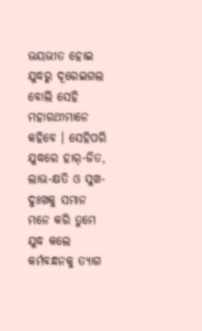ଭୟଭୀତ ହୋଇ ଯୁଦ୍ଧରୁ ଦୂରେଇଗଲ ବୋଲି ସେହି ମହାରଥୀମାନେ କହିବେ । ସେହିପରି ଯୁଦ୍ଧରେ ହାର୍-ଜିତ, ଲାଭ-କ୍ଷତି ଓ ସୁଖ-ଦୁଃଖକୁ ସମାନ ମନେ କରି ତୁମେ ଯୁଦ୍ଧ କଲେ କର୍ମବନ୍ଧନକୁ ତ୍ୟାଗ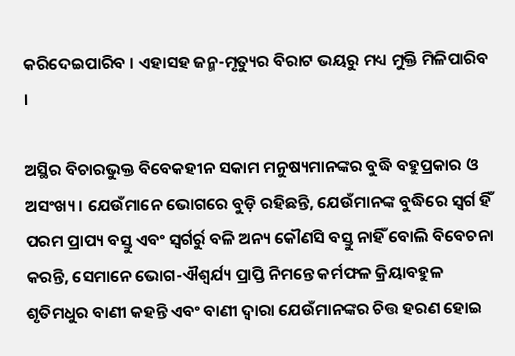କରିଦେଇପାରିବ । ଏହାସହ ଜନ୍ମ-ମୃତ୍ୟୁର ବିରାଟ ଭୟରୁ ମଧ୍ୟ ମୁକ୍ତି ମିଳିପାରିବ ।

ଅସ୍ଥିର ବିଚାରଭୁକ୍ତ ବିବେକହୀନ ସକାମ ମନୁଷ୍ୟମାନଙ୍କର ବୁଦ୍ଧି ବହୁପ୍ରକାର ଓ ଅସଂଖ୍ୟ । ଯେଉଁମାନେ ଭୋଗରେ ବୁଡ଼ି ରହିଛନ୍ତି, ଯେଉଁମାନଙ୍କ ବୁଦ୍ଧିରେ ସ୍ୱର୍ଗ ହିଁ ପରମ ପ୍ରାପ୍ୟ ବସ୍ତୁ ଏବଂ ସ୍ୱର୍ଗର୍ରୁ ବଳି ଅନ୍ୟ କୌଣସି ବସ୍ତୁ ନାହିଁ ବୋଲି ବିବେଚନା କରନ୍ତି, ସେମାନେ ଭୋଗ-ଐଶ୍ୱର୍ଯ୍ୟ ପ୍ରାପ୍ତି ନିମନ୍ତେ କର୍ମଫଳ କ୍ରିୟାବହୁଳ ଶୃତିମଧୁର ବାଣୀ କହନ୍ତି ଏବଂ ବାଣୀ ଦ୍ୱାରା ଯେଉଁମାନଙ୍କର ଚିତ୍ତ ହରଣ ହୋଇ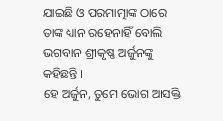ଯାଇଛି ଓ ପରମାତ୍ମାଙ୍କ ଠାରେ ତାଙ୍କ ଧ୍ୟାନ ରହେନାହିଁ ବୋଲି ଭଗବାନ ଶ୍ରୀକୃଷ୍ଣ ଅର୍ଜୁନଙ୍କୁ କହିଛନ୍ତି ।
ହେ ଅର୍ଜୁନ, ତୁମେ ଭୋଗ ଆସକ୍ତି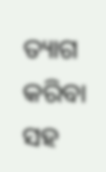ତ୍ୟାଗ କରିବା ସହ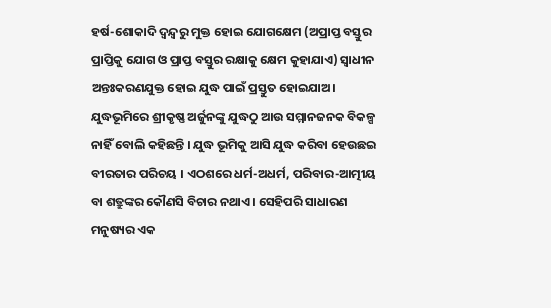ହର୍ଷ-ଶୋକାଦି ଦ୍ୱନ୍ଦ୍ୱରୁ ମୁକ୍ତ ହୋଇ ଯୋଗକ୍ଷେମ (ଅପ୍ରାପ୍ତ ବସ୍ତୁର ପ୍ରାପ୍ତିକୁ ଯୋଗ ଓ ପ୍ରାପ୍ତ ବସ୍ତୁର ରକ୍ଷାକୁ କ୍ଷେମ କୁହାଯାଏ) ସ୍ୱାଧୀନ ଅନ୍ତଃକରଣଯୁକ୍ତ ହୋଇ ଯୁଦ୍ଧ ପାଇଁ ପ୍ରସ୍ତୁତ ହୋଇଯାଅ।
ଯୁଦ୍ଧଭୂମିରେ ଶ୍ରୀକୃଷ୍ଣ ଅର୍ଜୁନଙ୍କୁ ଯୁଦ୍ଧଠୁ ଆଉ ସମ୍ମାନଜନକ ବିକଳ୍ପ ନାହିଁ ବୋଲି କହିଛନ୍ତି । ଯୁଦ୍ଧ ଭୂମିକୁ ଆସି ଯୁଦ୍ଧ କରିବା ହେଉଛଇ ବୀରତାର ପରିଚୟ । ଏଠଶରେ ଧର୍ମ-ଅଧର୍ମ, ପରିବାର-ଆତ୍ମୀୟ ବା ଶତ୍ରୁଙ୍କର କୌଣସି ବିଚାର ନଥାଏ । ସେହିପରି ସାଧାରଣ ମନୁଷ୍ୟର ଏକ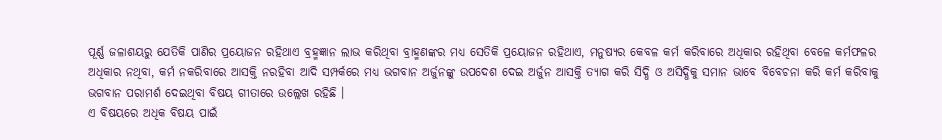ପୂର୍ଣ୍ଣ ଜଳାଶୟରୁ ଯେତିକି ପାଣିର ପ୍ରୟୋଜନ ରହିଥାଏ ବ୍ରହ୍ମଜ୍ଞାନ ଲାଭ କରିଥିବା ବ୍ରାହ୍ମଣଙ୍କର ମଧ୍ୟ ସେତିକି ପ୍ରୟୋଜନ ରହିଥାଏ, ମନୁଷ୍ୟର କେବଳ କର୍ମ କରିବାରେ ଅଧିକାର ରହିଥିବା ବେଳେ କର୍ମଫଳର ଅଧିକାର ନଥିବା, କର୍ମ ନକରିବାରେ ଆସକ୍ତି ନରହିବା ଆଦି ସମ୍ପର୍କରେ ମଧ୍ୟ ଭଗବାନ ଅର୍ଜୁନଙ୍କୁ ଉପଦେଶ ଦେଇ ଅର୍ଜୁନ ଆସକ୍ତି ତ୍ୟାଗ କରି ସିଦ୍ଧି ଓ ଅସିଦ୍ଧିକୁ ସମାନ ଭାବେ ବିବେଚନା କରି କର୍ମ କରିବାକୁ ଭଗବାନ ପରାମର୍ଶ ଦେଇଥିବା ବିଷୟ ଗୀତାରେ ଉଲ୍ଲେଖ ରହିଛି ।
ଏ ବିଷୟରେ ଅଧିକ ବିଷୟ ପାଇଁ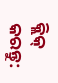କ୍ଲିକ୍ କରନ୍ତୁ: